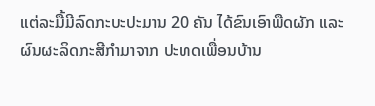ແຕ່ລະມື້ມີລົດກະບະປະມານ 20 ຄັນ ໄດ້ຂົນເອົາພືດຜັກ ແລະ ຜົນຜະລິດກະສີກໍາມາຈາກ ປະທດເພື່ອນບ້ານ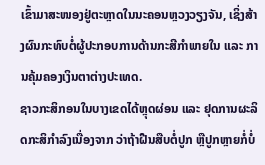ເຂົ້າມາສະໜອງຢູ່ຕະຫຼາດໃນນະຄອນຫຼວງວຽງຈັນ, ເຊິ່ງສ້າງຜົນກະທົບຕໍ່ຜູ້ປະກອບການດ້ານກະສີກໍາພາຍໃນ ແລະ ການຄຸ້ມຄອງເງິນຕາຕ່າງປະເທດ.
ຊາວກະສິກອນໃນບາງເຂດໄດ້ຫຼຸດຜ່ອນ ແລະ ຢຸດການຜະລິດກະສິກຳລົງເນື່ອງຈາກ ວ່າຖ້າຝືນສືບຕໍ່ປູກ ຫຼືປູກຫຼາຍກໍ່ບໍ່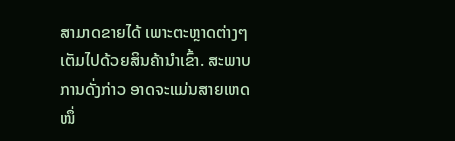ສາມາດຂາຍໄດ້ ເພາະຕະຫຼາດຕ່າງໆ ເຕັມໄປດ້ວຍສິນຄ້ານຳເຂົ້າ. ສະພາບການດັ່ງກ່າວ ອາດຈະແມ່ນສາຍເຫດໜຶ່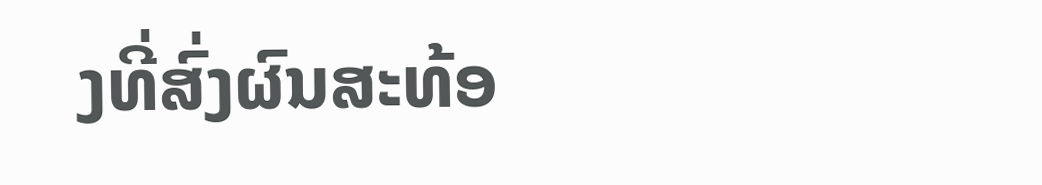ງທີ່ສົ່ງຜົນສະທ້ອ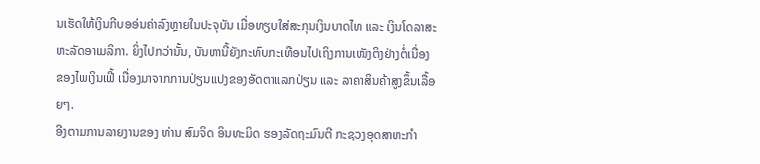ນເຮັດໃຫ້ເງິນກີບອອ່ນຄ່າລົງຫຼາຍໃນປະຈຸບັນ ເມື່ອທຽບໃສ່ສະກຸນເງິນບາດໄທ ແລະ ເງິນໂດລາສະຫະລັດອາເມລິກາ. ຍິ່ງໄປກວ່ານັ້ນ, ບັນຫານີ້ຍັງກະທົບກະເທືອນໄປເຖິງການເໜັງຕິງຢ່າງຕໍ່ເນື່ອງຂອງໄພເງິນເຟີ້ ເນື່ອງມາຈາກການປ່ຽນແປງຂອງອັດຕາແລກປ່ຽນ ແລະ ລາຄາສິນຄ້າສູງຂຶ້ນເລື້ອຍໆ.
ອີງຕາມການລາຍງານຂອງ ທ່ານ ສົມຈິດ ອິນທະມິດ ຮອງລັດຖະມົນຕີ ກະຊວງອຸດສາຫະກຳ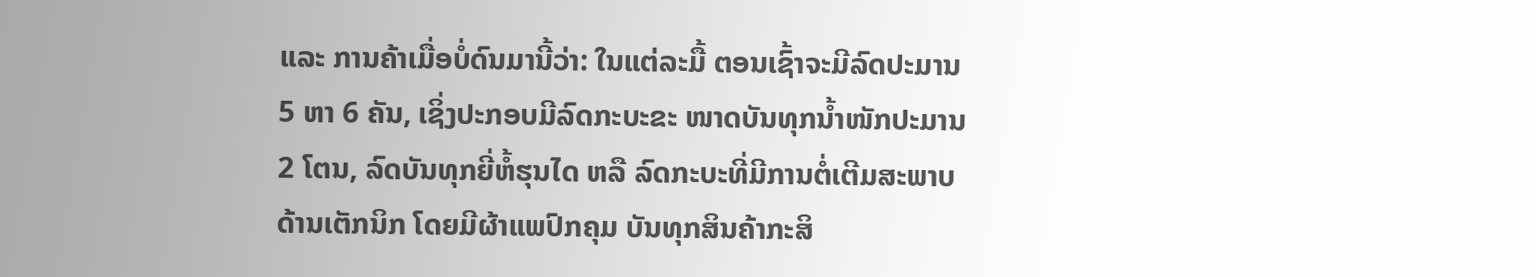ແລະ ການຄ້າເມື່ອບໍ່ດົນມານີ້ວ່າ: ໃນແຕ່ລະມື້ ຕອນເຊົ້າຈະມີລົດປະມານ 5 ຫາ 6 ຄັນ, ເຊິ່ງປະກອບມີລົດກະບະຂະ ໜາດບັນທຸກນໍ້າໜັກປະມານ 2 ໂຕນ, ລົດບັນທຸກຍີ່ຫໍ້ຮຸນໄດ ຫລື ລົດກະບະທີ່ມີການຕໍ່ເຕີມສະພາບດ້ານເຕັກນິກ ໂດຍມີຜ້າແພປົກຄຸມ ບັນທຸກສິນຄ້າກະສິ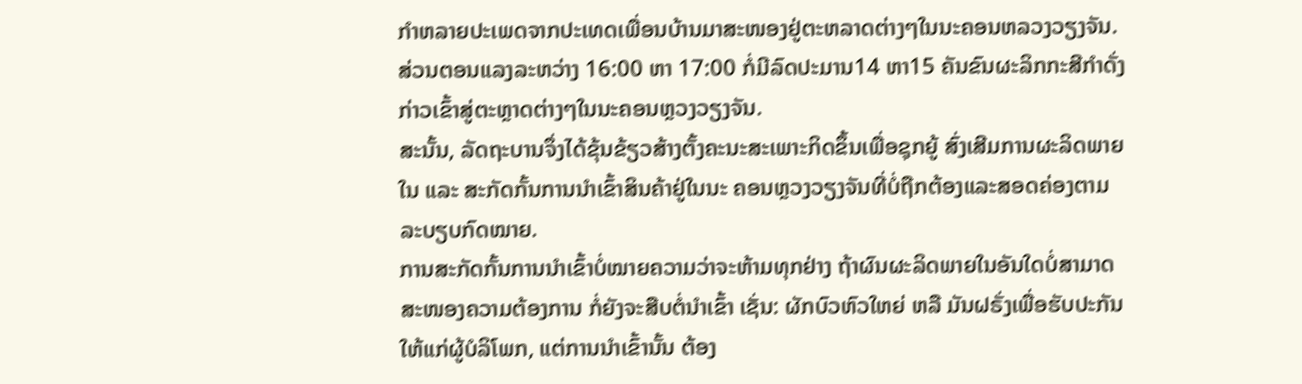ກໍາຫລາຍປະເພດຈາກປະເທດເພື່ອນບ້ານມາສະໜອງຢູ່ຕະຫລາດຕ່າງໆໃນນະຄອນຫລວງວຽງຈັນ. ສ່ວນຕອນແລງລະຫວ່າງ 16:00 ຫາ 17:00 ກໍ່ມີລົດປະມານ14 ຫາ15 ຄັນຂົນຜະລິກກະສີກໍາດັ່ງກ່າວເຂົ້າສູ່ຕະຫຼາດຕ່າງໆໃນນະຄອນຫຼວງວຽງຈັນ.
ສະນັ້ນ, ລັດຖະບານຈຶ່ງໄດ້ຂຸ້ນຂ້ຽວສ້າງຕັ້ງຄະນະສະເພາະກິດຂຶ້ນເພື່ອຊຸກຍູ້ ສົ່ງເສີມການຜະລິດພາຍໃນ ແລະ ສະກັດກັ້ນການນຳເຂົ້າສິນຄ້າຢູ່ໃນນະ ຄອນຫຼວງວຽງຈັນທີ່ບໍ່ຖືກຕ້ອງແລະສອດຄ່ອງຕາມລະບຽບກົດໝາຍ.
ການສະກັດກັ້ນການນຳເຂົ້າບໍ່ໝາຍຄວາມວ່າຈະຫ້າມທຸກຢ່າງ ຖ້າຜົນຜະລິດພາຍໃນອັນໃດບໍ່ສາມາດສະໜອງຄວາມຕ້ອງການ ກໍ່ຍັງຈະສືບຕໍ່ນໍາເຂົ້າ ເຊັ່ນ: ຜັກບົວຫົວໃຫຍ່ ຫລື ມັນຝຣັ່ງເພື່ອຮັບປະກັນໃຫ້ແກ່ຜູ້ບໍລິໂພກ, ແຕ່ການນຳເຂົ້ານັ້ນ ຕ້ອງ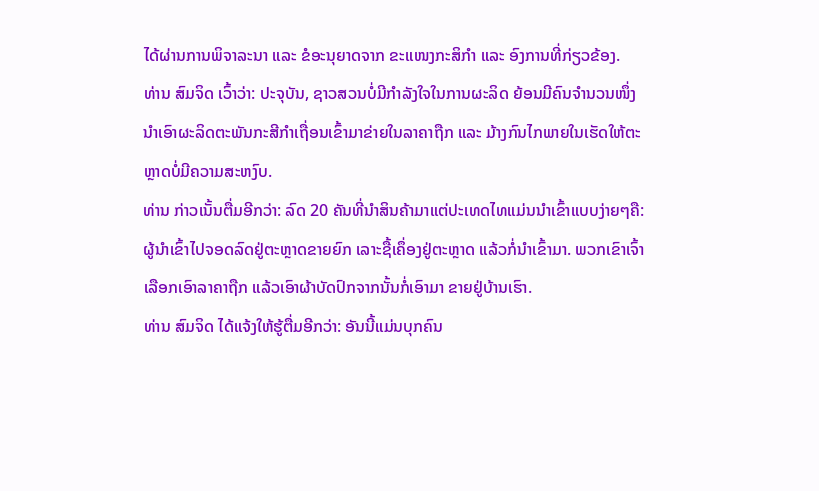ໄດ້ຜ່ານການພິຈາລະນາ ແລະ ຂໍອະນຸຍາດຈາກ ຂະແໜງກະສິກຳ ແລະ ອົງການທີ່ກ່ຽວຂ້ອງ.
ທ່ານ ສົມຈິດ ເວົ້າວ່າ: ປະຈຸບັນ, ຊາວສວນບໍ່ມີກໍາລັງໃຈໃນການຜະລິດ ຍ້ອນມີຄົນຈໍານວນໜຶ່ງນໍາເອົາຜະລິດຕະພັນກະສີກໍາເຖື່ອນເຂົ້າມາຂ່າຍໃນລາຄາຖືກ ແລະ ມ້າງກົນໄກພາຍໃນເຮັດໃຫ້ຕະຫຼາດບໍ່ມີຄວາມສະຫງົບ.
ທ່ານ ກ່າວເນັ້ນຕື່ມອີກວ່າ: ລົດ 20 ຄັນທີ່ນຳສິນຄ້າມາແຕ່ປະເທດໄທແມ່ນນຳເຂົ້າແບບງ່າຍໆຄື: ຜູ້ນຳເຂົ້າໄປຈອດລົດຢູ່ຕະຫຼາດຂາຍຍົກ ເລາະຊື້ເຄຶ່ອງຢູ່ຕະຫຼາດ ແລ້ວກໍ່ນຳເຂົ້າມາ. ພວກເຂົາເຈົ້າເລືອກເອົາລາຄາຖືກ ແລ້ວເອົາຜ້າບັດປົກຈາກນັ້ນກໍ່ເອົາມາ ຂາຍຢູ່ບ້ານເຮົາ.
ທ່ານ ສົມຈິດ ໄດ້ແຈ້ງໃຫ້ຮູ້ຕື່ມອີກວ່າ: ອັນນີ້ແມ່ນບຸກຄົນ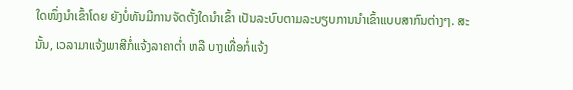ໃດໜຶ່ງນໍາເຂົ້າໂດຍ ຍັງບໍ່ທັນມີການຈັດຕັ້ງໃດນຳເຂົ້າ ເປັນລະບົບຕາມລະບຽບການນຳເຂົ້າແບບສາກົນຕ່າງໆ. ສະນັ້ນ, ເວລາມາແຈ້ງພາສີກໍ່ແຈ້ງລາຄາຕ່ຳ ຫລື ບາງເທື່ອກໍ່ແຈ້ງ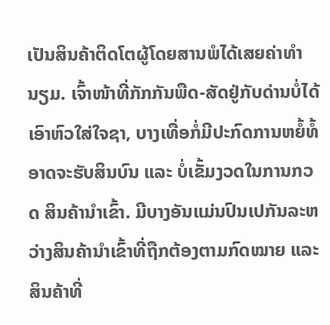ເປັນສິນຄ້າຕິດໂຕຜູ້ໂດຍສານພໍໄດ້ເສຍຄ່າທຳນຽມ. ເຈົ້າໜ້າທີ່ກັກກັນພືດ-ສັດຢູ່ກັບດ່ານບໍ່ໄດ້ເອົາຫົວໃສ່ໃຈຊາ, ບາງເທື່ອກໍ່ມີປະກົດການຫຍໍ້ທໍ້ອາດຈະຮັບສິນບົນ ແລະ ບໍ່ເຂັ້ມງວດໃນການກວດ ສິນຄ້ານໍາເຂົ້າ. ມີບາງອັນແມ່ນປົນເປກັນລະຫວ່າງສິນຄ້ານໍາເຂົ້າທີ່ຖືກຕ້ອງຕາມກົດໝາຍ ແລະ ສິນຄ້າທີ່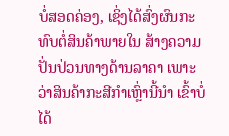ບໍ່ສອດຄ່ອງ, ເຊິ່ງໄດ້ສົ່ງຜົນກະທົບຕໍ່ສິນຄ້າພາຍໃນ ສ້າງຄວາມປັ່ນປ່ວນທາງດ້ານລາຄາ ເພາະວ່າສິນຄ້າກະສີກໍາເຫຼົ່ານີ້ນໍາ ເຂົ້າບໍ່ໄດ້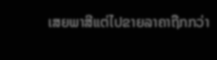ເສຍພາສີແຕ່ໄປຂາຍລາຄາຖືກກວ່າ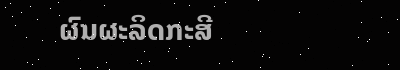ຜົນຜະລິດກະສີ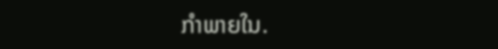ກໍາພາຍໃນ.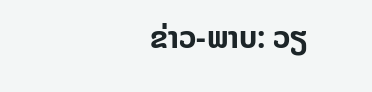ຂ່າວ-ພາບ: ວຽ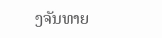ງຈັນທາຍ